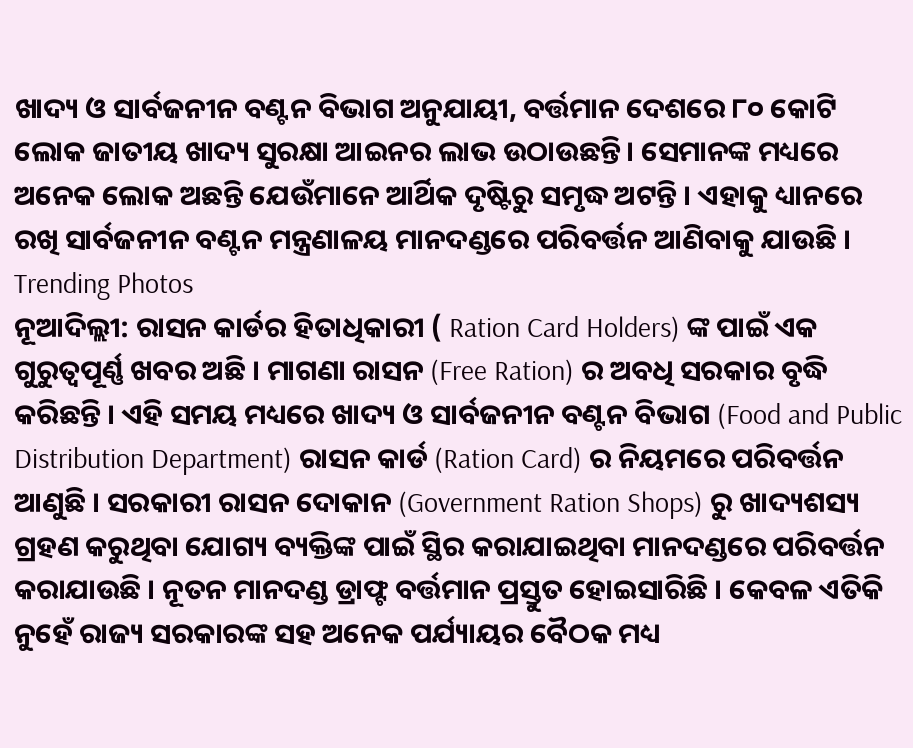ଖାଦ୍ୟ ଓ ସାର୍ବଜନୀନ ବଣ୍ଟନ ବିଭାଗ ଅନୁଯାୟୀ, ବର୍ତ୍ତମାନ ଦେଶରେ ୮୦ କୋଟି ଲୋକ ଜାତୀୟ ଖାଦ୍ୟ ସୁରକ୍ଷା ଆଇନର ଲାଭ ଉଠାଉଛନ୍ତି। ସେମାନଙ୍କ ମଧ୍ୟରେ ଅନେକ ଲୋକ ଅଛନ୍ତି ଯେଉଁମାନେ ଆର୍ଥିକ ଦୃଷ୍ଟିରୁ ସମୃଦ୍ଧ ଅଟନ୍ତି । ଏହାକୁ ଧ୍ୟାନରେ ରଖି ସାର୍ବଜନୀନ ବଣ୍ଟନ ମନ୍ତ୍ରଣାଳୟ ମାନଦଣ୍ଡରେ ପରିବର୍ତ୍ତନ ଆଣିବାକୁ ଯାଉଛି ।
Trending Photos
ନୂଆଦିଲ୍ଲୀ: ରାସନ କାର୍ଡର ହିତାଧିକାରୀ ( Ration Card Holders) ଙ୍କ ପାଇଁ ଏକ ଗୁରୁତ୍ୱପୂର୍ଣ୍ଣ ଖବର ଅଛି । ମାଗଣା ରାସନ (Free Ration) ର ଅବଧି ସରକାର ବୃଦ୍ଧି କରିଛନ୍ତି । ଏହି ସମୟ ମଧ୍ୟରେ ଖାଦ୍ୟ ଓ ସାର୍ବଜନୀନ ବଣ୍ଟନ ବିଭାଗ (Food and Public Distribution Department) ରାସନ କାର୍ଡ (Ration Card) ର ନିୟମରେ ପରିବର୍ତ୍ତନ ଆଣୁଛି । ସରକାରୀ ରାସନ ଦୋକାନ (Government Ration Shops) ରୁ ଖାଦ୍ୟଶସ୍ୟ ଗ୍ରହଣ କରୁଥିବା ଯୋଗ୍ୟ ବ୍ୟକ୍ତିଙ୍କ ପାଇଁ ସ୍ଥିର କରାଯାଇଥିବା ମାନଦଣ୍ଡରେ ପରିବର୍ତ୍ତନ କରାଯାଉଛି । ନୂତନ ମାନଦଣ୍ଡ ଡ୍ରାଫ୍ଟ ବର୍ତ୍ତମାନ ପ୍ରସ୍ତୁତ ହୋଇସାରିଛି । କେବଳ ଏତିକି ନୁହେଁ ରାଜ୍ୟ ସରକାରଙ୍କ ସହ ଅନେକ ପର୍ଯ୍ୟାୟର ବୈଠକ ମଧ୍ୟ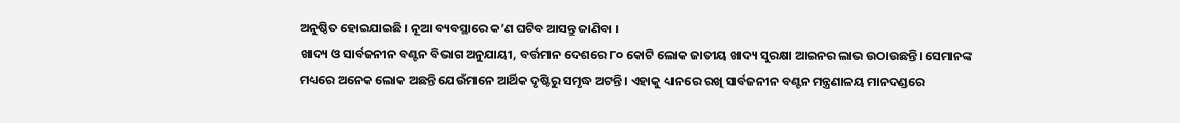ଅନୁଷ୍ଠିତ ହୋଇଯାଇଛି । ନୂଆ ବ୍ୟବସ୍ଥାରେ କ’ଣ ଘଟିବ ଆସନ୍ତୁ ଜାଣିବା ।
ଖାଦ୍ୟ ଓ ସାର୍ବଜନୀନ ବଣ୍ଟନ ବିଭାଗ ଅନୁଯାୟୀ, ବର୍ତ୍ତମାନ ଦେଶରେ ୮୦ କୋଟି ଲୋକ ଜାତୀୟ ଖାଦ୍ୟ ସୁରକ୍ଷା ଆଇନର ଲାଭ ଉଠାଉଛନ୍ତି। ସେମାନଙ୍କ ମଧ୍ୟରେ ଅନେକ ଲୋକ ଅଛନ୍ତି ଯେଉଁମାନେ ଆର୍ଥିକ ଦୃଷ୍ଟିରୁ ସମୃଦ୍ଧ ଅଟନ୍ତି । ଏହାକୁ ଧ୍ୟାନରେ ରଖି ସାର୍ବଜନୀନ ବଣ୍ଟନ ମନ୍ତ୍ରଣାଳୟ ମାନଦଣ୍ଡରେ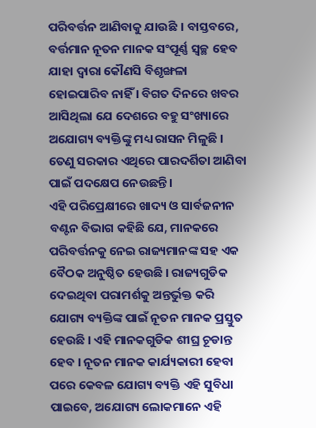ପରିବର୍ତ୍ତନ ଆଣିବାକୁ ଯାଉଛି । ବାସ୍ତବରେ, ବର୍ତ୍ତମାନ ନୂତନ ମାନକ ସଂପୂର୍ଣ୍ଣ ସ୍ୱଚ୍ଛ ହେବ ଯାହା ଦ୍ୱାରା କୌଣସି ବିଶୃଙ୍ଖଳା ହୋଇପାରିବ ନାହିଁ । ବିଗତ ଦିନରେ ଖବର ଆସିଥିଲା ଯେ ଦେଶରେ ବହୁ ସଂଖ୍ୟାରେ ଅଯୋଗ୍ୟ ବ୍ୟକ୍ତିଙ୍କୁ ମଧ୍ୟ ରାସନ ମିଳୁଛି । ତେଣୁ ସରକାର ଏଥିରେ ପାରଦର୍ଶିତା ଆଣିବା ପାଇଁ ପଦକ୍ଷେପ ନେଉଛନ୍ତି ।
ଏହି ପରିପ୍ରେକ୍ଷୀରେ ଖାଦ୍ୟ ଓ ସାର୍ବଜନୀନ ବଣ୍ଟନ ବିଭାଗ କହିଛି ଯେ, ମାନକରେ ପରିବର୍ତ୍ତନକୁ ନେଇ ରାଜ୍ୟମାନଙ୍କ ସହ ଏକ ବୈଠକ ଅନୁଷ୍ଠିତ ହେଉଛି । ରାଜ୍ୟଗୁଡିକ ଦେଇଥିବା ପରାମର୍ଶକୁ ଅନ୍ତର୍ଭୁକ୍ତ କରି ଯୋଗ୍ୟ ବ୍ୟକ୍ତିଙ୍କ ପାଇଁ ନୂତନ ମାନକ ପ୍ରସ୍ତୁତ ହେଉଛି । ଏହି ମାନକଗୁଡିକ ଶୀଘ୍ର ଚୂଡାନ୍ତ ହେବ । ନୂତନ ମାନକ କାର୍ଯ୍ୟକାରୀ ହେବା ପରେ କେବଳ ଯୋଗ୍ୟ ବ୍ୟକ୍ତି ଏହି ସୁବିଧା ପାଇବେ, ଅଯୋଗ୍ୟ ଲୋକମାନେ ଏହି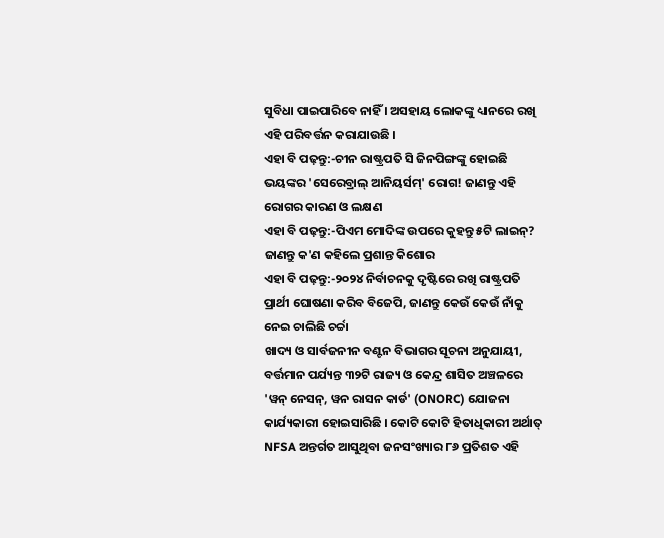ସୁବିଧା ପାଇପାରିବେ ନାହିଁ । ଅସହାୟ ଲୋକଙ୍କୁ ଧ୍ୟାନରେ ରଖି ଏହି ପରିବର୍ତ୍ତନ କରାଯାଉଛି ।
ଏହା ବି ପଢ଼ନ୍ତୁ:-ଚୀନ ରାଷ୍ଟ୍ରପତି ସି ଜିନପିଙ୍ଗଙ୍କୁ ହୋଇଛି ଭୟଙ୍କର 'ସେରେବ୍ରାଲ୍ ଆନିୟର୍ସମ୍' ରୋଗ! ଜାଣନ୍ତୁ ଏହି ରୋଗର କାରଣ ଓ ଲକ୍ଷଣ
ଏହା ବି ପଢ଼ନ୍ତୁ:-ପିଏମ ମୋଦିଙ୍କ ଉପରେ କୁହନ୍ତୁ ୫ଟି ଲାଇନ୍? ଜାଣନ୍ତୁ କ'ଣ କହିଲେ ପ୍ରଶାନ୍ତ କିଶୋର
ଏହା ବି ପଢ଼ନ୍ତୁ:-୨୦୨୪ ନିର୍ବାଚନକୁ ଦୃଷ୍ଟିରେ ରଖି ରାଷ୍ଟ୍ରପତି ପ୍ରାର୍ଥୀ ଘୋଷଣା କରିବ ବିଜେପି, ଜାଣନ୍ତୁ କେଉଁ କେଉଁ ନାଁକୁ ନେଇ ଚାଲିଛି ଚର୍ଚ୍ଚା
ଖାଦ୍ୟ ଓ ସାର୍ବଜନୀନ ବଣ୍ଟନ ବିଭାଗର ସୂଚନା ଅନୁଯାୟୀ, ବର୍ତ୍ତମାନ ପର୍ଯ୍ୟନ୍ତ ୩୨ଟି ରାଜ୍ୟ ଓ କେନ୍ଦ୍ର ଶାସିତ ଅଞ୍ଚଳରେ 'ୱନ୍ ନେସନ୍, ୱନ ରାସନ କାର୍ଡ' (ONORC) ଯୋଜନା କାର୍ଯ୍ୟକାରୀ ହୋଇସାରିଛି । କୋଟି କୋଟି ହିତାଧିକାରୀ ଅର୍ଥାତ୍ NFSA ଅନ୍ତର୍ଗତ ଆସୁଥିବା ଜନସଂଖ୍ୟାର ୮୬ ପ୍ରତିଶତ ଏହି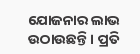ଯୋଜନାର ଲାଭ ଉଠାଉଛନ୍ତି । ପ୍ରତି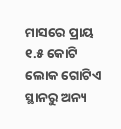ମାସରେ ପ୍ରାୟ ୧.୫ କୋଟି ଲୋକ ଗୋଟିଏ ସ୍ଥାନରୁ ଅନ୍ୟ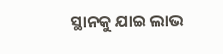ସ୍ଥାନକୁ ଯାଇ ଲାଭ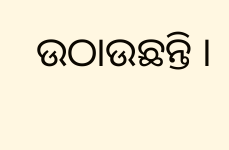ଉଠାଉଛନ୍ତି ।